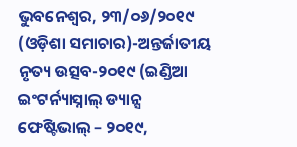ଭୁବନେଶ୍ୱର, ୨୩/୦୬/୨୦୧୯ (ଓଡ଼ିଶା ସମାଚାର)-ଅନ୍ତର୍ଜାତୀୟ ନୃତ୍ୟ ଉତ୍ସବ-୨୦୧୯ (ଇଣ୍ଡିଆ ଇଂଟର୍ନ୍ୟାସ୍ନାଲ୍ ଡ୍ୟାନ୍ସ ଫେଷ୍ଟିଭାଲ୍ – ୨୦୧୯,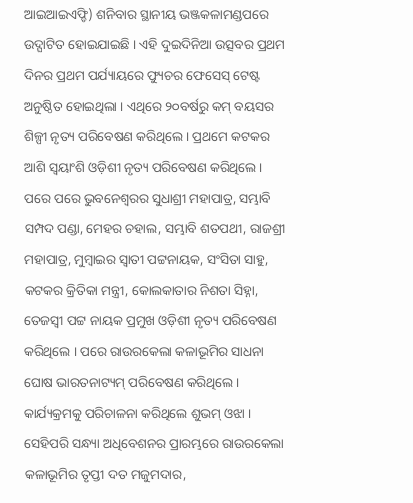ଆଇଆଇଏଫ୍ଡି) ଶନିବାର ସ୍ଥାନୀୟ ଭଞ୍ଜକଳାମଣ୍ଡପରେ ଉଦ୍ଘାଟିତ ହୋଇଯାଇଛି । ଏହି ଦୁଇଦିନିଆ ଉତ୍ସବର ପ୍ରଥମ ଦିନର ପ୍ରଥମ ପର୍ଯ୍ୟାୟରେ ଫ୍ୟୁଚର ଫେସେସ୍ ଟେଷ୍ଟ ଅନୁଷ୍ଠିତ ହୋଇଥିଲା । ଏଥିରେ ୨୦ବର୍ଷରୁ କମ୍ ବୟସର ଶିଳ୍ପୀ ନୃତ୍ୟ ପରିବେଷଣ କରିଥିଲେ । ପ୍ରଥମେ କଟକର ଆଶି ସ୍ୱୟାଂଶି ଓଡ଼ିଶୀ ନୃତ୍ୟ ପରିବେଷଣ କରିଥିଲେ । ପରେ ପରେ ଭୁବନେଶ୍ୱରର ସୁଧାଶ୍ରୀ ମହାପାତ୍ର, ସମ୍ଭାବି ସମ୍ପଦ ପଣ୍ଡା, ମେହର ଚହାଲ, ସମ୍ଭାବି ଶତପଥୀ, ରାଜଶ୍ରୀ ମହାପାତ୍ର, ମୁମ୍ବାଇର ସ୍ୱାତୀ ପଟ୍ଟନାୟକ, ସଂସିତା ସାହୁ, କଟକର କ୍ରିତିକା ମନ୍ତ୍ରୀ, କୋଲକାତାର ନିଶତା ସିହ୍ନା, ତେଜସ୍ୱୀ ପଟ୍ଟ ନାୟକ ପ୍ରମୁଖ ଓଡ଼ିଶୀ ନୃତ୍ୟ ପରିବେଷଣ କରିଥିଲେ । ପରେ ରାଉରକେଲା କଳାଭୂମିର ସାଧନା ଘୋଷ ଭାରତନାଟ୍ୟମ୍ ପରିବେଷଣ କରିଥିଲେ । କାର୍ଯ୍ୟକ୍ରମକୁ ପରିଚାଳନା କରିଥିଲେ ଶୁଭମ୍ ଓଝା । ସେହିପରି ସନ୍ଧ୍ୟା ଅଧିବେଶନର ପ୍ରାରମ୍ଭରେ ରାଉରକେଲା କଳାଭୂମିର ତୃପ୍ତୀ ଦତ ମଜୁମଦାର,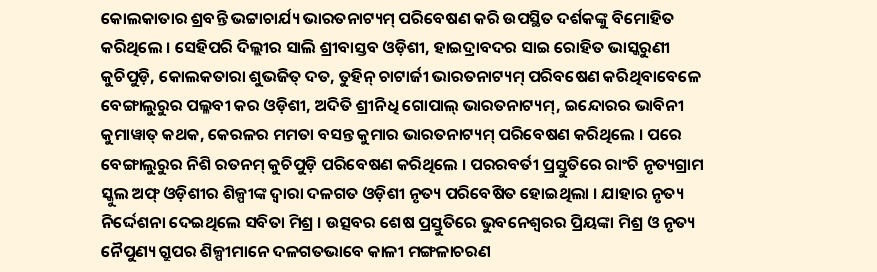କୋଲକାତାର ଶ୍ରବନ୍ତି ଭଟ୍ଟାଚାର୍ଯ୍ୟ ଭାରତନାଟ୍ୟମ୍ ପରିବେଷଣ କରି ଉପସ୍ଥିତ ଦର୍ଶକଙ୍କୁ ବିମୋହିତ କରିଥିଲେ । ସେହିପରି ଦିଲ୍ଲୀର ସାଲି ଶ୍ରୀବାସ୍ତବ ଓଡ଼ିଶୀ, ହାଇଦ୍ରାବଦର ସାଇ ରୋହିତ ଭାସ୍କରୁଣୀ କୁଚିପୁଡ଼ି, କୋଲକତାରା ଶୁଭଜିତ୍ ଦତ, ତୁହିନ୍ ଚାଟାର୍ଜୀ ଭାରତନାଟ୍ୟମ୍ ପରିବଷେଣ କରିଥିବାବେଳେ ବେଙ୍ଗାଲୁରୁର ପଲ୍ଳବୀ କର ଓଡ଼ିଶୀ, ଅଦିତି ଶ୍ରୀନିଧି ଗୋପାଲ୍ ଭାରତନାଟ୍ୟମ୍, ଇନ୍ଦୋରର ଭାବିନୀ କୁମାୱାତ୍ କଥକ, କେରଳର ମମତା ବସନ୍ତ କୁମାର ଭାରତନାଟ୍ୟମ୍ ପରିବେଷଣ କରିଥିଲେ । ପରେ ବେଙ୍ଗାଲୁରୁର ନିଶି ରତନମ୍ କୁଚିପୁଡ଼ି ପରିବେଷଣ କରିଥିଲେ । ପରରବର୍ତୀ ପ୍ରସ୍ତୁତିରେ ରାଂଚି ନୃତ୍ୟଗ୍ରାମ ସ୍କୁଲ ଅଫ୍ ଓଡ଼ିଶୀର ଶିଳ୍ପୀଙ୍କ ଦ୍ୱାରା ଦଳଗତ ଓଡ଼ିଶୀ ନୃତ୍ୟ ପରିବେଷିତ ହୋଇଥିଲା । ଯାହାର ନୃତ୍ୟ ନିର୍ଦ୍ଦେଶନା ଦେଇଥିଲେ ସବିତା ମିଶ୍ର । ଉତ୍ସବର ଶେଷ ପ୍ରସ୍ତୁତିରେ ଭୁବନେଶ୍ୱରର ପ୍ରିୟଙ୍କା ମିଶ୍ର ଓ ନୃତ୍ୟ ନୈପୁଣ୍ୟ ଗ୍ରୁପର ଶିଳ୍ପୀମାନେ ଦଳଗତଭାବେ କାଳୀ ମଙ୍ଗଳାଚରଣ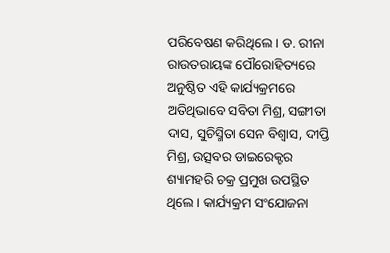ପରିବେଷଣ କରିଥିଲେ । ଡ. ରୀନା ରାଉତରାୟଙ୍କ ପୌରୋହିତ୍ୟରେ ଅନୁଷ୍ଠିତ ଏହି କାର୍ଯ୍ୟକ୍ରମରେ ଅତିଥିଭାବେ ସବିତା ମିଶ୍ର, ସଙ୍ଗୀତା ଦାସ, ସୁଚିସ୍ମିତା ସେନ ବିଶ୍ୱାସ, ଦୀପ୍ତି ମିଶ୍ର, ଉତ୍ସବର ଡାଇରେକ୍ଟର ଶ୍ୟାମହରି ଚକ୍ର ପ୍ରମୁଖ ଉପସ୍ଥିତ ଥିଲେ । କାର୍ଯ୍ୟକ୍ରମ ସଂଯୋଜନା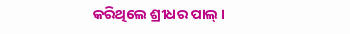କରିଥିଲେ ଶ୍ରୀଧର ପାଲ୍ ।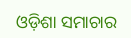ଓଡ଼ିଶା ସମାଚାର